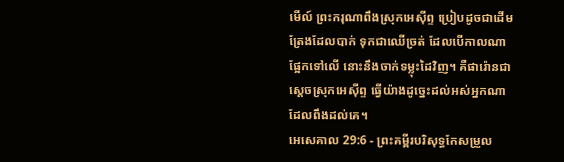មើល៍ ព្រះករុណាពឹងស្រុកអេស៊ីព្ទ ប្រៀបដូចជាដើមត្រែងដែលបាក់ ទុកជាឈើច្រត់ ដែលបើកាលណាផ្អែកទៅលើ នោះនឹងចាក់ទម្លុះដៃវិញ។ គឺផារ៉ោនជាស្តេចស្រុកអេស៊ីព្ទ ធ្វើយ៉ាងដូច្នេះដល់អស់អ្នកណាដែលពឹងដល់គេ។
អេសេគាល 29:6 - ព្រះគម្ពីរបរិសុទ្ធកែសម្រួល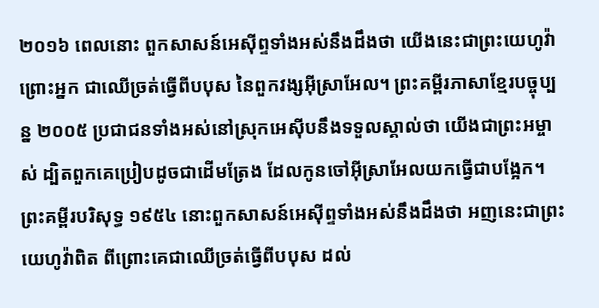២០១៦ ពេលនោះ ពួកសាសន៍អេស៊ីព្ទទាំងអស់នឹងដឹងថា យើងនេះជាព្រះយេហូវ៉ា ព្រោះអ្នក ជាឈើច្រត់ធ្វើពីបបុស នៃពួកវង្សអ៊ីស្រាអែល។ ព្រះគម្ពីរភាសាខ្មែរបច្ចុប្បន្ន ២០០៥ ប្រជាជនទាំងអស់នៅស្រុកអេស៊ីបនឹងទទួលស្គាល់ថា យើងជាព្រះអម្ចាស់ ដ្បិតពួកគេប្រៀបដូចជាដើមត្រែង ដែលកូនចៅអ៊ីស្រាអែលយកធ្វើជាបង្អែក។ ព្រះគម្ពីរបរិសុទ្ធ ១៩៥៤ នោះពួកសាសន៍អេស៊ីព្ទទាំងអស់នឹងដឹងថា អញនេះជាព្រះយេហូវ៉ាពិត ពីព្រោះគេជាឈើច្រត់ធ្វើពីបបុស ដល់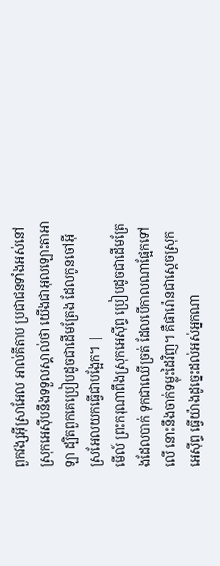ពួកវង្សអ៊ីស្រាអែល អាល់គីតាប ប្រជាជនទាំងអស់នៅស្រុកអេស៊ីបនឹងទទួលស្គាល់ថា យើងជាអុលឡោះតាអាឡា ដ្បិតពួកគេប្រៀបដូចជាដើមត្រែង ដែលកូនចៅអ៊ីស្រអែលយកធ្វើជាបង្អែក។ |
មើល៍ ព្រះករុណាពឹងស្រុកអេស៊ីព្ទ ប្រៀបដូចជាដើមត្រែងដែលបាក់ ទុកជាឈើច្រត់ ដែលបើកាលណាផ្អែកទៅលើ នោះនឹងចាក់ទម្លុះដៃវិញ។ គឺផារ៉ោនជាស្តេចស្រុកអេស៊ីព្ទ ធ្វើយ៉ាងដូច្នេះដល់អស់អ្នកណា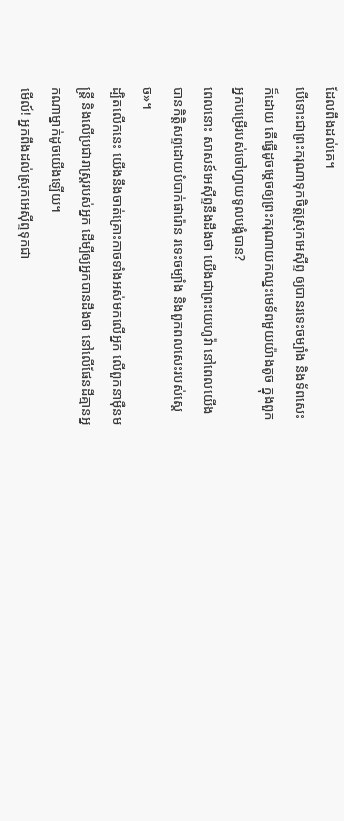ដែលពឹងដល់គេ។
បើទោះជាព្រះករុណាទុកចិត្តស្រុកអេស៊ីព្ទ ឲ្យបានរទេះចម្បាំង និងទ័ពសេះក៏ដោយ តើធ្វើដូចម្តេចឲ្យព្រះករុណាយកឈ្នះមេទ័ពមួយយ៉ាងតូច ក្នុងពួកអ្នកបម្រើរបស់ចៅហ្វាយទូលបង្គំបាន?
ពេលនោះ សាសន៍អេស៊ីព្ទនឹងដឹងថា យើងជាព្រះយេហូវ៉ា នៅពេលយើងបានកិត្តិសព្ទដោយបំបាក់ផារ៉ោន រទេះចម្បាំង និងពួកពលសេះរបស់ស្ដេច»។
ដ្បិតលើកនេះ យើងនឹងចាត់គ្រោះកាចទាំងអស់មកលើអ្នក លើពួកនាម៉ឺនមន្ត្រី និងលើប្រជារាស្ត្ររបស់អ្នក ដើម្បីឲ្យអ្នកបានដឹងថា នៅលើផែនដីគ្មានអ្នកណាម្នាក់ដូចយើងឡើយ។
មើល៍! អ្នកពឹងដល់ស្រុកអេស៊ីព្ទទុកជា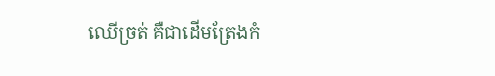ឈើច្រត់ គឺជាដើមត្រែងកំ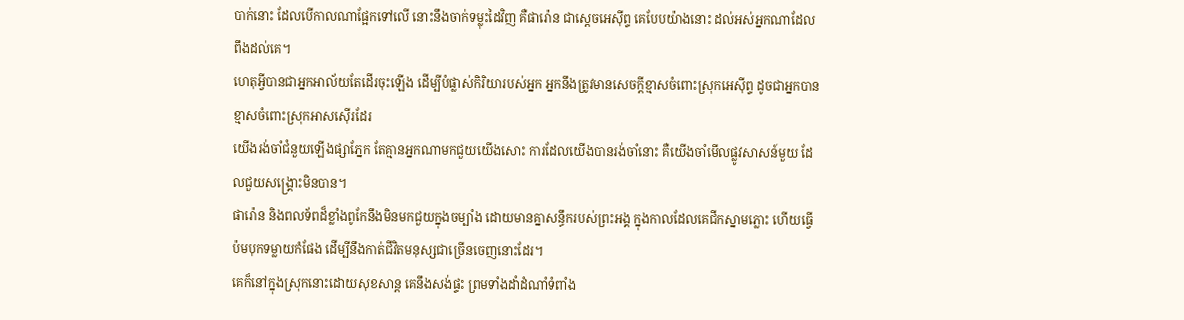បាក់នោះ ដែលបើកាលណាផ្អែកទៅលើ នោះនឹងចាក់ទម្លុះដៃវិញ គឺផារ៉ោន ជាស្តេចអេស៊ីព្ទ គេបែបយ៉ាងនោះ ដល់អស់អ្នកណាដែលពឹងដល់គេ។
ហេតុអ្វីបានជាអ្នកអាល័យតែដើរចុះឡើង ដើម្បីបំផ្លាស់កិរិយារបស់អ្នក អ្នកនឹងត្រូវមានសេចក្ដីខ្មាសចំពោះស្រុកអេស៊ីព្ទ ដូចជាអ្នកបានខ្មាសចំពោះស្រុកអាសស៊ើរដែរ
យើងរង់ចាំជំនួយឡើងផ្សាភ្នែក តែគ្មានអ្នកណាមកជួយយើងសោះ ការដែលយើងបានរង់ចាំនោះ គឺយើងចាំមើលផ្លូវសាសន៍មួយ ដែលជួយសង្គ្រោះមិនបាន។
ផារ៉ោន និងពលទ័ពដ៏ខ្លាំងពូកែនឹងមិនមកជួយក្នុងចម្បាំង ដោយមានគ្នាសន្ធឹករបស់ព្រះអង្គ ក្នុងកាលដែលគេជីកស្នាមភ្លោះ ហើយធ្វើប៉មបុកទម្លាយកំផែង ដើម្បីនឹងកាត់ជីវិតមនុស្សជាច្រើនចេញនោះដែរ។
គេក៏នៅក្នុងស្រុកនោះដោយសុខសាន្ត គេនឹងសង់ផ្ទះ ព្រមទាំងដាំដំណាំទំពាំង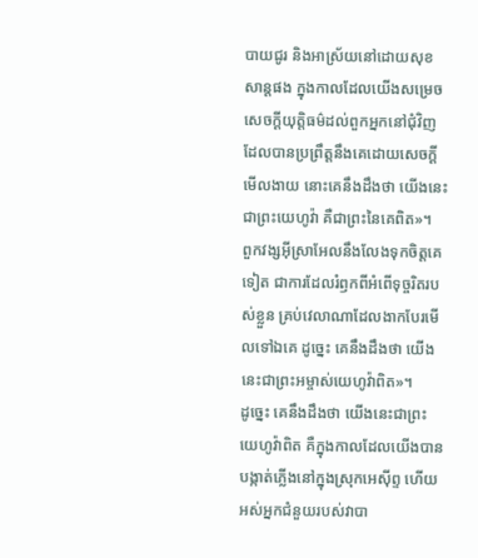បាយជូរ និងអាស្រ័យនៅដោយសុខសាន្តផង ក្នុងកាលដែលយើងសម្រេចសេចក្ដីយុត្តិធម៌ដល់ពួកអ្នកនៅជុំវិញដែលបានប្រព្រឹត្តនឹងគេដោយសេចក្ដីមើលងាយ នោះគេនឹងដឹងថា យើងនេះជាព្រះយេហូវ៉ា គឺជាព្រះនៃគេពិត»។
ពួកវង្សអ៊ីស្រាអែលនឹងលែងទុកចិត្តគេទៀត ជាការដែលរំឭកពីអំពើទុច្ចរិតរបស់ខ្លួន គ្រប់វេលាណាដែលងាកបែរមើលទៅឯគេ ដូច្នេះ គេនឹងដឹងថា យើងនេះជាព្រះអម្ចាស់យេហូវ៉ាពិត»។
ដូច្នេះ គេនឹងដឹងថា យើងនេះជាព្រះយេហូវ៉ាពិត គឺក្នុងកាលដែលយើងបានបង្កាត់ភ្លើងនៅក្នុងស្រុកអេស៊ីព្ទ ហើយអស់អ្នកជំនួយរបស់វាបា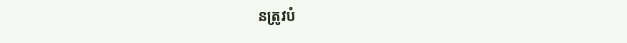នត្រូវបំ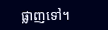ផ្លាញទៅ។